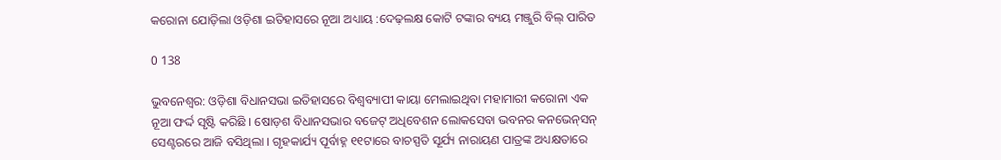କରୋନା ଯୋଡ଼ିଲା ଓଡ଼ିଶା ଇତିହାସରେ ନୂଆ ଅଧ୍ୟାୟ :ଦେଢ଼ଲକ୍ଷ କୋଟି ଟଙ୍କାର ବ୍ୟୟ ମଞ୍ଜୁରି ବିଲ୍ ପାରିତ

0 138

ଭୁବନେଶ୍ୱର: ଓଡ଼ିଶା ବିଧାନସଭା ଇତିହାସରେ ବିଶ୍ୱବ୍ୟାପୀ କାୟା ମେଲାଇଥିବା ମହାମାରୀ କରୋନା ଏକ ନୂଆ ଫର୍ଦ୍ଦ ସୃଷ୍ଟି କରିଛି । ଷୋଡ଼ଶ ବିଧାନସଭାର ବଜେଟ୍ ଅଧିବେଶନ ଲୋକସେବା ଭବନର କନଭେନ୍‌ସନ୍ ସେଣ୍ଟରରେ ଆଜି ବସିଥିଲା । ଗୃହକାର୍ଯ୍ୟ ପୂର୍ବାହ୍ନ ୧୧ଟାରେ ବାଚସ୍ପତି ସୂର୍ଯ୍ୟ ନାରାୟଣ ପାତ୍ରଙ୍କ ଅଧ୍ୟକ୍ଷତାରେ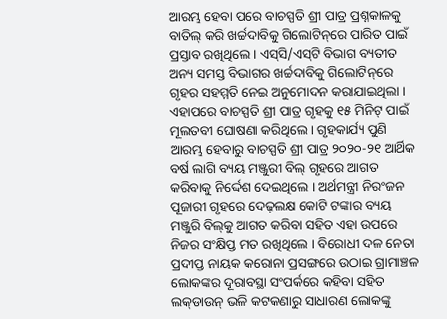ଆରମ୍ଭ ହେବା ପରେ ବାଚସ୍ପତି ଶ୍ରୀ ପାତ୍ର ପ୍ରଶ୍ନକାଳକୁ ବାତିଲ୍ କରି ଖର୍ଚ୍ଚଦାବିକୁ ଗିଲୋଟିନ୍‌ରେ ପାରିତ ପାଇଁ ପ୍ରସ୍ତାବ ରଖିଥିଲେ । ଏସ୍‌ସି/ଏସ୍‌ଟି ବିଭାଗ ବ୍ୟତୀତ ଅନ୍ୟ ସମସ୍ତ ବିଭାଗର ଖର୍ଚ୍ଚଦାବିକୁ ଗିଲୋଟିନ୍‌ରେ ଗୃହର ସହମ୍ମତି ନେଇ ଅନୁମୋଦନ କରାଯାଇଥିଲା । ଏହାପରେ ବାଚସ୍ପତି ଶ୍ରୀ ପାତ୍ର ଗୃହକୁ ୧୫ ମିନିଟ୍ ପାଇଁ ମୂଲତବୀ ଘୋଷଣା କରିଥିଲେ । ଗୃହକାର୍ଯ୍ୟ ପୁଣି ଆରମ୍ଭ ହେବାରୁ ବାଚସ୍ପତି ଶ୍ରୀ ପାତ୍ର ୨୦୨୦-୨୧ ଆର୍ଥିକ ବର୍ଷ ଲାଗି ବ୍ୟୟ ମଞ୍ଜୁରୀ ବିଲ୍ ଗୃହରେ ଆଗତ କରିବାକୁ ନିର୍ଦ୍ଦେଶ ଦେଇଥିଲେ । ଅର୍ଥମନ୍ତ୍ରୀ ନିରଂଜନ ପୂଜାରୀ ଗୃହରେ ଦେଢ଼ଲକ୍ଷ କୋଟି ଟଙ୍କାର ବ୍ୟୟ ମଞ୍ଜୁରି ବିଲ୍‌କୁ ଆଗତ କରିବା ସହିତ ଏହା ଉପରେ ନିଜର ସଂକ୍ଷିପ୍ତ ମତ ରଖିଥିଲେ । ବିରୋଧୀ ଦଳ ନେତା ପ୍ରଦୀପ୍ତ ନାୟକ କରୋନା ପ୍ରସଙ୍ଗରେ ଉଠାଇ ଗ୍ରାମାଞ୍ଚଳ ଲୋକଙ୍କର ଦୂରାବସ୍ଥା ସଂପର୍କରେ କହିବା ସହିତ ଲକ୍‌ଡାଉନ୍ ଭଳି କଟକଣାରୁ ସାଧାରଣ ଲୋକଙ୍କୁ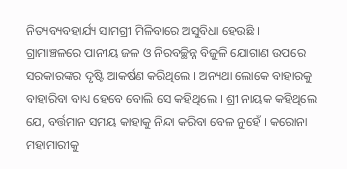ନିତ୍ୟବ୍ୟବହାର୍ଯ୍ୟ ସାମଗ୍ରୀ ମିଳିବାରେ ଅସୁବିଧା ହେଉଛି । ଗ୍ରାମାଞ୍ଚଳରେ ପାନୀୟ ଜଳ ଓ ନିରବଚ୍ଛିନ୍ନ ବିଜୁଳି ଯୋଗାଣ ଉପରେ ସରକାରଙ୍କର ଦୃଷ୍ଟି ଆକର୍ଷଣ କରିଥିଲେ । ଅନ୍ୟଥା ଲୋକେ ବାହାରକୁ ବାହାରିବା ବାଧ୍ୟ ହେବେ ବୋଲି ସେ କହିଥିଲେ । ଶ୍ରୀ ନାୟକ କହିଥିଲେ ଯେ, ବର୍ତ୍ତମାନ ସମୟ କାହାକୁ ନିନ୍ଦା କରିବା ବେଳ ନୁହେଁ । କରୋନା ମହାମାରୀକୁ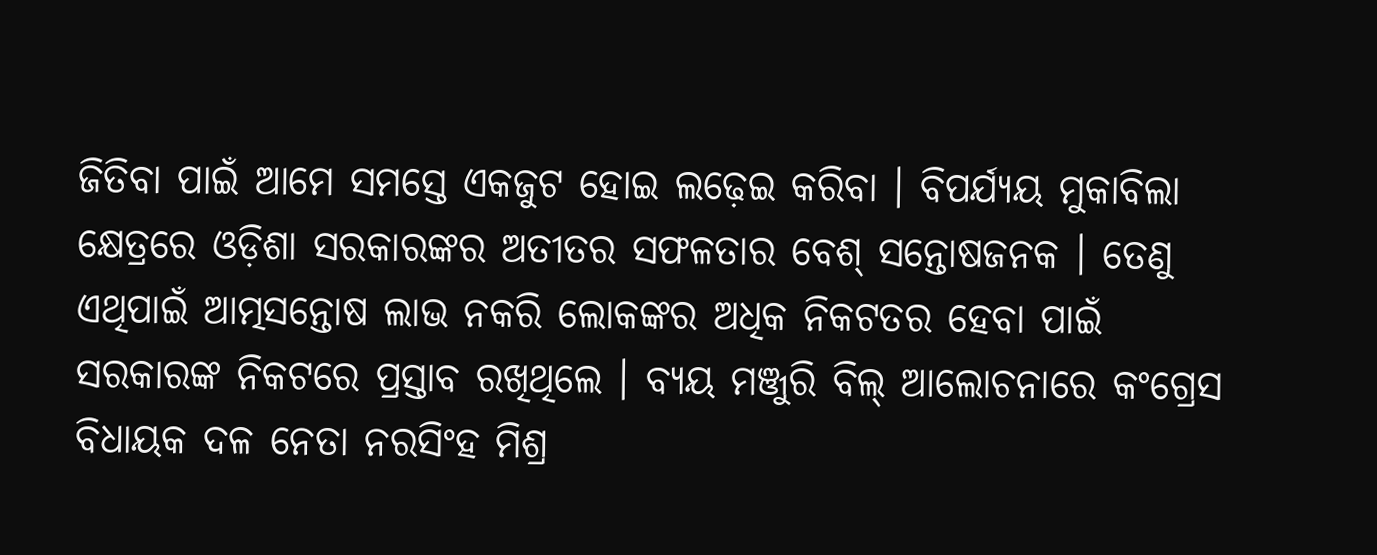ଜିତିବା ପାଇଁ ଆମେ ସମସ୍ତେ ଏକଜୁଟ ହୋଇ ଲଢ଼େଇ କରିବା । ବିପର୍ଯ୍ୟୟ ମୁକାବିଲା କ୍ଷେତ୍ରରେ ଓଡ଼ିଶା ସରକାରଙ୍କର ଅତୀତର ସଫଳତାର ବେଶ୍ ସନ୍ତୋଷଜନକ । ତେଣୁ ଏଥିପାଇଁ ଆତ୍ମସନ୍ତୋଷ ଲାଭ ନକରି ଲୋକଙ୍କର ଅଧିକ ନିକଟତର ହେବା ପାଇଁ ସରକାରଙ୍କ ନିକଟରେ ପ୍ରସ୍ତାବ ରଖିଥିଲେ । ବ୍ୟୟ ମଞ୍ଜୁରି ବିଲ୍ ଆଲୋଚନାରେ କଂଗ୍ରେସ ବିଧାୟକ ଦଳ ନେତା ନରସିଂହ ମିଶ୍ର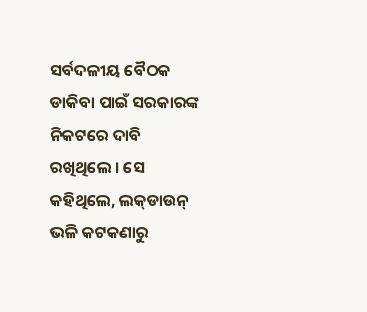ସର୍ବଦଳୀୟ ବୈଠକ ଡାକିବା ପାଇଁ ସରକାରଙ୍କ ନିକଟରେ ଦାବି ରଖିଥିଲେ । ସେ କହିଥିଲେ, ଲକ୍‌ଡାଉନ୍ ଭଳି କଟକଣାରୁ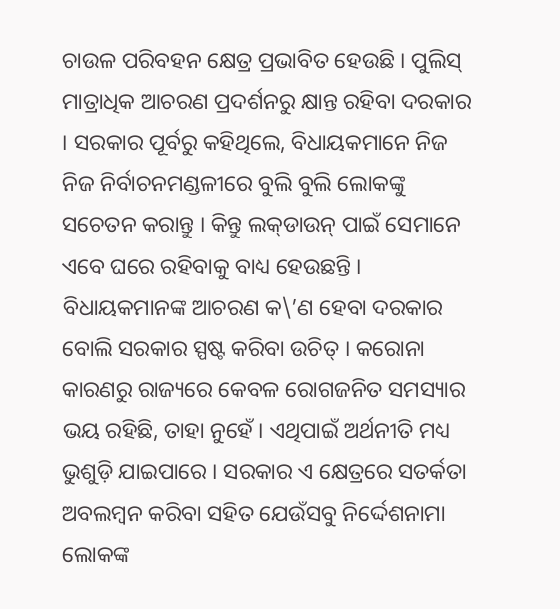ଚାଉଳ ପରିବହନ କ୍ଷେତ୍ର ପ୍ରଭାବିତ ହେଉଛି । ପୁଲିସ୍ ମାତ୍ରାଧିକ ଆଚରଣ ପ୍ରଦର୍ଶନରୁ କ୍ଷାନ୍ତ ରହିବା ଦରକାର । ସରକାର ପୂର୍ବରୁ କହିଥିଲେ, ବିଧାୟକମାନେ ନିଜ ନିଜ ନିର୍ବାଚନମଣ୍ଡଳୀରେ ବୁଲି ବୁଲି ଲୋକଙ୍କୁ ସଚେତନ କରାନ୍ତୁ । କିନ୍ତୁ ଲକ୍‌ଡାଉନ୍ ପାଇଁ ସେମାନେ ଏବେ ଘରେ ରହିବାକୁ ବାଧ୍ୟ ହେଉଛନ୍ତି । ବିଧାୟକମାନଙ୍କ ଆଚରଣ କ\’ଣ ହେବା ଦରକାର ବୋଲି ସରକାର ସ୍ପଷ୍ଟ କରିବା ଉଚିତ୍ । କରୋନା କାରଣରୁ ରାଜ୍ୟରେ କେବଳ ରୋଗଜନିତ ସମସ୍ୟାର ଭୟ ରହିଛି, ତାହା ନୁହେଁ । ଏଥିପାଇଁ ଅର୍ଥନୀତି ମଧ୍ୟ ଭୁଶୁଡ଼ି ଯାଇପାରେ । ସରକାର ଏ କ୍ଷେତ୍ରରେ ସତର୍କତା ଅବଲମ୍ବନ କରିବା ସହିତ ଯେଉଁସବୁ ନିର୍ଦ୍ଦେଶନାମା ଲୋକଙ୍କ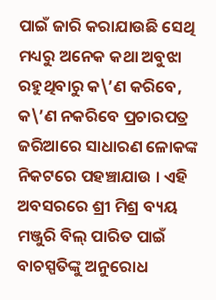ପାଇଁ ଜାରି କରାଯାଉଛି ସେଥି ମଧ୍ୟରୁ ଅନେକ କଥା ଅବୁଝା ରହୁଥିବାରୁ କ\’ଣ କରିବେ, କ\’ଣ ନକରିବେ ପ୍ରଚାରପତ୍ର ଜରିଆରେ ସାଧାରଣ ଳୋକଙ୍କ ନିକଟରେ ପହଞ୍ଚାଯାଉ । ଏହି ଅବସରରେ ଶ୍ରୀ ମିଶ୍ର ବ୍ୟୟ ମଞ୍ଜୁରି ବିଲ୍ ପାରିତ ପାଇଁ ବାଚସ୍ପତିଙ୍କୁ ଅନୁରୋଧ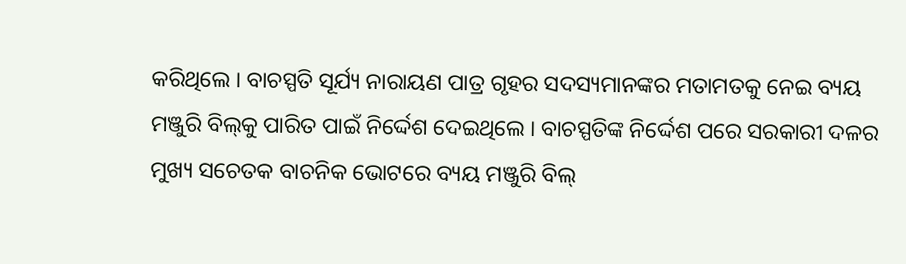କରିଥିଲେ । ବାଚସ୍ପତି ସୂର୍ଯ୍ୟ ନାରାୟଣ ପାତ୍ର ଗୃହର ସଦସ୍ୟମାନଙ୍କର ମତାମତକୁ ନେଇ ବ୍ୟୟ ମଞ୍ଜୁରି ବିଲ୍‌କୁ ପାରିତ ପାଇଁ ନିର୍ଦ୍ଦେଶ ଦେଇଥିଲେ । ବାଚସ୍ପତିଙ୍କ ନିର୍ଦ୍ଦେଶ ପରେ ସରକାରୀ ଦଳର ମୁଖ୍ୟ ସଚେତକ ବାଚନିକ ଭୋଟରେ ବ୍ୟୟ ମଞ୍ଜୁରି ବିଲ୍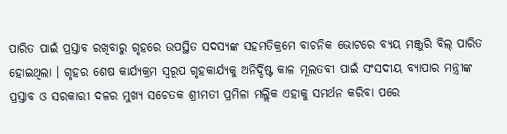ପାରିତ ପାଇଁ ପ୍ରସ୍ତାବ ରଖିବାରୁ ଗୃହରେ ଉପସ୍ଥିତ ସଦସ୍ୟଙ୍କ ସହମତିକ୍ରମେ ବାଚନିକ ଭୋଟରେ ବ୍ୟୟ ମଞ୍ଜୁରି ବିଲ୍ ପାରିତ ହୋଇଥିଲା । ଗୃହର ଶେଷ କାର୍ଯ୍ୟକ୍ରମ ସ୍ୱରୂପ ଗୃହକାର୍ଯ୍ୟକୁ ଅନିର୍ଦ୍ଦିଷ୍ଟ କାଳ ମୂଲତବୀ ପାଇଁ ସଂସଦୀୟ ବ୍ୟାପାର ମନ୍ତ୍ରୀଙ୍କ ପ୍ରସ୍ତାବ ଓ ସରକାରୀ ଦଳର ମୁଖ୍ୟ ସଚେତକ ଶ୍ରୀମତୀ ପ୍ରମିଳା ମଲ୍ଲିକ ଏହାକୁ ସମର୍ଥନ କରିବା ପରେ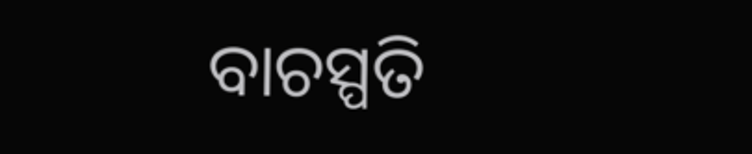ବାଚସ୍ପତି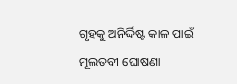ଗୃହକୁ ଅନିର୍ଦ୍ଦିଷ୍ଟ କାଳ ପାଇଁ ମୂଲତବୀ ଘୋଷଣା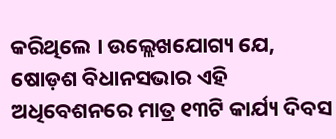କରିଥିଲେ । ଉଲ୍ଲେଖଯୋଗ୍ୟ ଯେ, ଷୋଡ଼ଶ ବିଧାନସଭାର ଏହି ଅଧିବେଶନରେ ମାତ୍ର ୧୩ଟି କାର୍ଯ୍ୟ ଦିବସ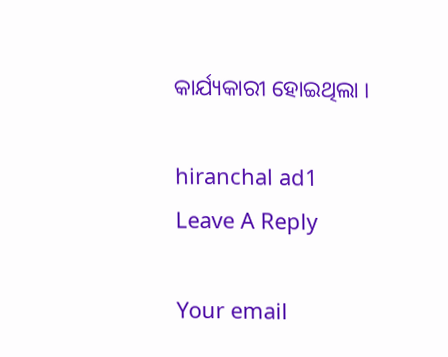କାର୍ଯ୍ୟକାରୀ ହୋଇଥିଲା ।

hiranchal ad1
Leave A Reply

Your email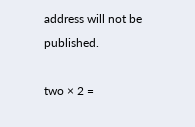address will not be published.

two × 2 =